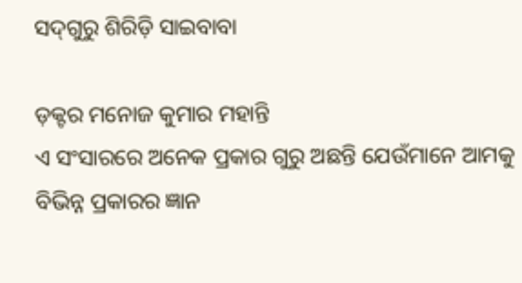ସଦ୍‌ଗୁରୁ ଶିରିଡ଼ି ସାଇବାବା

ଡ଼କ୍ଟର ମନୋଜ କୁମାର ମହାନ୍ତି
ଏ ସଂସାରରେ ଅନେକ ପ୍ରକାର ଗୁରୁ ଅଛନ୍ତି ଯେଉଁମାନେ ଆମକୁ ବିଭିନ୍ନ ପ୍ରକାରର ଜ୍ଞାନ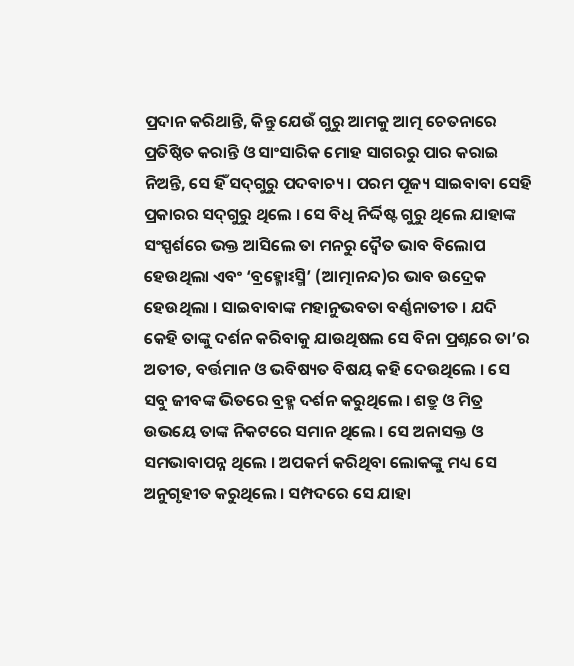ପ୍ରଦାନ କରିଥାନ୍ତି, କିନ୍ତୁ ଯେଉଁ ଗୁରୁ ଆମକୁ ଆତ୍ମ ଚେତନାରେ ପ୍ରତିଷ୍ଠିତ କରାନ୍ତି ଓ ସାଂସାରିକ ମୋହ ସାଗରରୁ ପାର କରାଇ ନିଅନ୍ତି, ସେ ହିଁ ସଦ୍‌ଗୁରୁ ପଦବାଚ୍ୟ । ପରମ ପୂଜ୍ୟ ସାଇବାବା ସେହି ପ୍ରକାରର ସଦ୍‌ଗୁରୁ ଥିଲେ । ସେ ବିଧି ନିର୍ଦ୍ଦିଷ୍ଟ ଗୁରୁ ଥିଲେ ଯାହାଙ୍କ ସଂସ୍ପର୍ଶରେ ଭକ୍ତ ଆସିଲେ ତା ମନରୁ ଦ୍ୱୈତ ଭାବ ବିଲୋପ ହେଉଥିଲା ଏବଂ ‘ବ୍ରହ୍ମୋଽସ୍ମି’ (ଆତ୍ମାନନ୍ଦ)ର ଭାବ ଉଦ୍ରେକ ହେଉଥିଲା । ସାଇବାବାଙ୍କ ମହାନୁଭବତା ବର୍ଣ୍ଣନାତୀତ । ଯଦି କେହି ତାଙ୍କୁ ଦର୍ଶନ କରିବାକୁ ଯାଉଥିଷଲ ସେ ବିନା ପ୍ରଶ୍ନରେ ତା’ର ଅତୀତ, ବର୍ତ୍ତମାନ ଓ ଭବିଷ୍ୟତ ବିଷୟ କହି ଦେଉଥିଲେ । ସେ ସବୁ ଜୀବଙ୍କ ଭିତରେ ବ୍ରହ୍ମ ଦର୍ଶନ କରୁଥିଲେ । ଶତ୍ରୁ ଓ ମିତ୍ର ଉଭୟେ ତାଙ୍କ ନିକଟରେ ସମାନ ଥିଲେ । ସେ ଅନାସକ୍ତ ଓ ସମଭାବାପନ୍ନ ଥିଲେ । ଅପକର୍ମ କରିଥିବା ଲୋକଙ୍କୁ ମଧ୍ୟ ସେ ଅନୁଗୃହୀତ କରୁଥିଲେ । ସମ୍ପଦରେ ସେ ଯାହା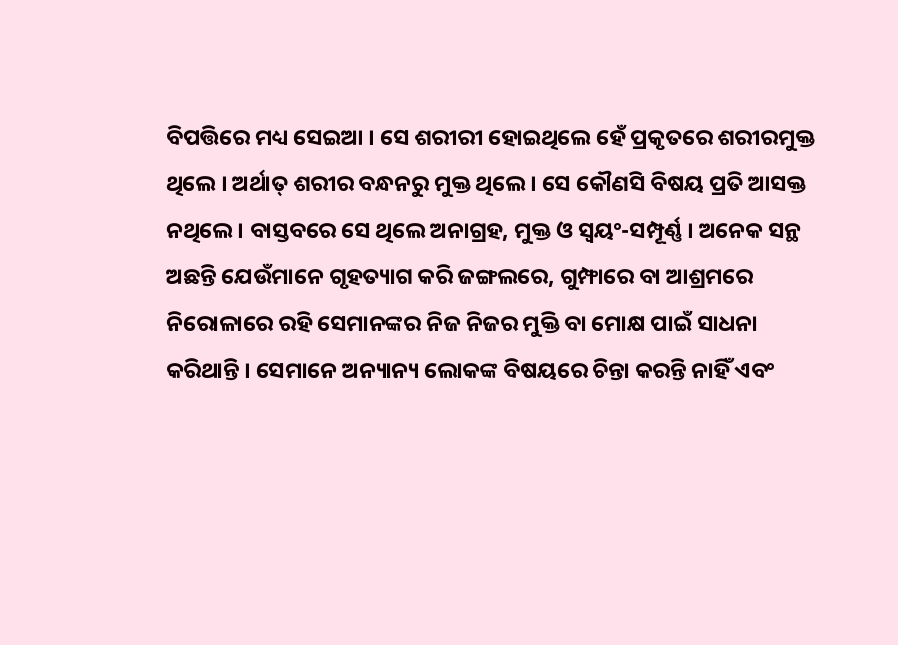ବିପତ୍ତିରେ ମଧ୍ୟ ସେଇଆ । ସେ ଶରୀରୀ ହୋଇଥିଲେ ହେଁ ପ୍ରକୃତରେ ଶରୀରମୁକ୍ତ ଥିଲେ । ଅର୍ଥାତ୍ ଶରୀର ବନ୍ଧନରୁ ମୁକ୍ତ ଥିଲେ । ସେ କୌଣସି ବିଷୟ ପ୍ରତି ଆସକ୍ତ ନଥିଲେ । ବାସ୍ତବରେ ସେ ଥିଲେ ଅନାଗ୍ରହ, ମୁକ୍ତ ଓ ସ୍ୱୟଂ-ସମ୍ପୂର୍ଣ୍ଣ । ଅନେକ ସନ୍ଥ ଅଛନ୍ତି ଯେଉଁମାନେ ଗୃହତ୍ୟାଗ କରି ଜଙ୍ଗଲରେ, ଗୁମ୍ଫାରେ ବା ଆଶ୍ରମରେ ନିରୋଳାରେ ରହି ସେମାନଙ୍କର ନିଜ ନିଜର ମୁକ୍ତି ବା ମୋକ୍ଷ ପାଇଁ ସାଧନା କରିଥାନ୍ତି । ସେମାନେ ଅନ୍ୟାନ୍ୟ ଲୋକଙ୍କ ବିଷୟରେ ଚିନ୍ତା କରନ୍ତି ନାହିଁ ଏବଂ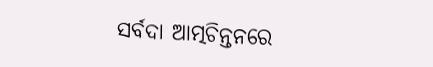ସର୍ବଦା ଆତ୍ମଚିନ୍ତନରେ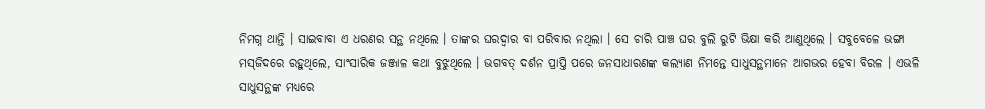ନିମଗ୍ନ ଥାନ୍ତି । ସାଇବାବା ଏ ଧରଣର ସନ୍ଥ ନଥିଲେ । ତାଙ୍କର ଘରଦ୍ୱାର ବା ପରିବାର ନଥିଲା । ସେ ଚାରି ପାଞ୍ଚ ଘର ବୁଲି ରୁଟି ଭିକ୍ଷା କରି ଆଣୁଥିଲେ । ସବୁବେଳେ ଭଙ୍ଗା ମସ୍‌ଜିଦରେ ରହୁଥିଲେ, ସାଂସାରିକ ଜଞ୍ଜାଳ କଥା ବୁଝୁଥିଲେ । ଭଗବତ୍ ଦର୍ଶନ ପ୍ରାପ୍ତି ପରେ ଜନସାଧାରଣଙ୍କ କଲ୍ୟାଣ ନିମନ୍ତେ ସାଧୁସନ୍ଥମାନେ ଆଗଭର ହେବା ବିରଳ । ଏଭଳି ସାଧୁସନ୍ଥଙ୍କ ମଧ୍ୟରେ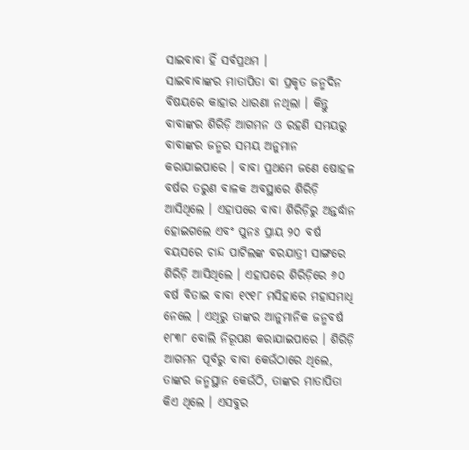ସାଇବାବା ହିଁ ସର୍ବପ୍ରଥମ ।
ସାଇବାବାଙ୍କର ମାତାପିତା ବା ପ୍ରକୃତ ଜନ୍ମଦିନ ବିଷୟରେ କାହାର ଧାରଣା ନଥିଲା । କିନ୍ତୁ ବାବାଙ୍କର ଶିରିଡ଼ି ଆଗମନ ଓ ରହଣି ସମୟରୁ ବାବାଙ୍କର ଜନ୍ମର ସମୟ ଅନୁମାନ କରାଯାଇପାରେ । ବାବା ପ୍ରଥମେ ଜଣେ ଷୋହଳ ବର୍ଷର ତରୁଣ ବାଳକ ଅବସ୍ଥାରେ ଶିରିଡ଼ି ଆସିଥିଲେ । ଏହାପରେ ବାବା ଶିରିଡ଼ିରୁ ଅନ୍ତର୍ଦ୍ଧାନ ହୋଇଗଲେ ଏବଂ ପୁନଃ ପ୍ରାୟ ୨୦ ବର୍ଷ ବୟସରେ ଚାନ୍ଦ ପାଟିଲଙ୍କ ବରଯାତ୍ରୀ ସାଙ୍ଗରେ ଶିରିଡ଼ି ଆସିଥିଲେ । ଏହାପରେ ଶିରିଡ଼ିରେ ୬୦ ବର୍ଷ ବିତାଇ ବାବା ୧୯୧୮ ମସିହାରେ ମହାସମାଧି ନେଲେ । ଏଥିରୁ ତାଙ୍କର ଆନୁମାନିକ ଜନ୍ମବର୍ଷ ୧୮୩୮ ବୋଲି ନିରୂପଣ କରାଯାଇପାରେ । ଶିରିଡ଼ି ଆଗମନ ପୂର୍ବରୁ ବାବା କେଉଁଠାରେ ଥିଲେ, ତାଙ୍କର ଜନ୍ମସ୍ଥାନ କେଉଁଠି, ତାଙ୍କର ମାତାପିତା କିଏ ଥିଲେ । ଏସବୁର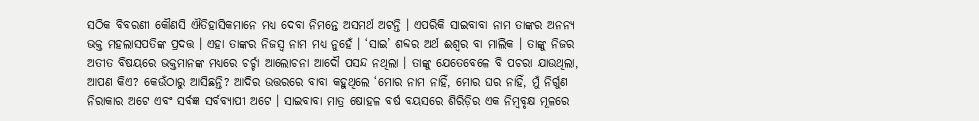ସଠିକ ବିବରଣୀ କୌଣସି ଐତିହାସିକମାନେ ମଧ୍ୟ ଦେବା ନିମନ୍ତେ ଅସମର୍ଥ ଅଟନ୍ତି । ଏପରିକି ସାଇବାବା ନାମ ତାଙ୍କର ଅନନ୍ୟ ଭକ୍ତ ମହଲାସପତିଙ୍କ ପ୍ରଦତ୍ତ । ଏହା ତାଙ୍କର ନିଜସ୍ୱ ନାମ ମଧ୍ୟ ନୁହେଁ । ‘ସାଇ’ ଶବ୍ଦର ଅର୍ଥ ଈଶ୍ୱର ବା ମାଲିକ । ତାଙ୍କୁ ନିଜର ଅତୀତ ବିଷୟରେ ଭକ୍ତମାନଙ୍କ ମଧ୍ୟରେ ଚର୍ଚ୍ଚା ଆଲୋଚନା ଆଦୌ ପସନ୍ଦ ନଥିଲା । ତାଙ୍କୁ ଯେତେବେଳେ ବି ପଚରା ଯାଉଥିଲା, ଆପଣ କିଏ? କେଉଁଠାରୁ ଆସିଛନ୍ତି? ଆଦିର ଉତ୍ତରରେ ବାବା କହୁଥିଲେ ‘ମୋର ନାମ ନାହିଁ, ମୋର ଘର ନାହିଁ, ମୁଁ ନିର୍ଗୁଣ ନିରାକାର ଅଟେ ଏବଂ ସର୍ବଜ୍ଞ ସର୍ବବ୍ୟାପୀ ଅଟେ । ସାଇବାବା ମାତ୍ର ଷୋହଳ ବର୍ଷ ବୟସରେ ଶିରିଡ଼ିର ଏକ ନିମ୍ବବୃକ୍ଷ ମୂଳରେ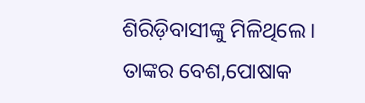ଶିରିଡ଼ିବାସୀଙ୍କୁ ମିଳିଥିଲେ । ତାଙ୍କର ବେଶ,ପୋଷାକ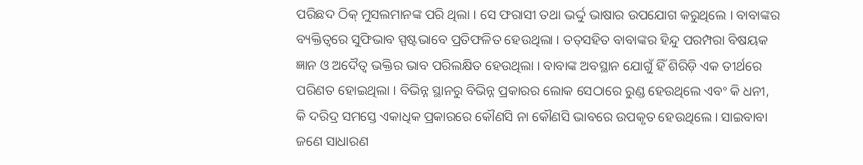ପରିଛଦ ଠିକ୍ ମୁସଲମାନଙ୍କ ପରି ଥିଲା । ସେ ଫରାସୀ ତଥା ଭର୍ଦ୍ଦୁ ଭାଷାର ଉପଯୋଗ କରୁଥିଲେ । ବାବାଙ୍କର ବ୍ୟକ୍ତିତ୍ୱରେ ସୁଫିଭାବ ସ୍ପଷ୍ଟଭାବେ ପ୍ରତିଫଳିତ ହେଉଥିଲା । ତତ୍‌ସହିତ ବାବାଙ୍କର ହିନ୍ଦୁ ପରମ୍ପରା ବିଷୟକ ଜ୍ଞାନ ଓ ଅଦୈତ୍ୱ ଭକ୍ତିର ଭାବ ପରିଲକ୍ଷିତ ହେଉଥିଲା । ବାବାଙ୍କ ଅବସ୍ଥାନ ଯୋଗୁଁ ହିଁ ଶିରିଡ଼ି ଏକ ତୀର୍ଥରେ ପରିଣତ ହୋଇଥିଲା । ବିଭିନ୍ନ ସ୍ଥାନରୁ ବିଭିନ୍ନ ପ୍ରକାରର ଲୋକ ସେଠାରେ ରୁଣ୍ଡ ହେଉଥିଲେ ଏବଂ କି ଧନୀ, କି ଦରିଦ୍ର ସମସ୍ତେ ଏକାଧିକ ପ୍ରକାରରେ କୌଣସି ନା କୌଣସି ଭାବରେ ଉପକୃତ ହେଉଥିଲେ । ସାଇବାବା ଜଣେ ସାଧାରଣ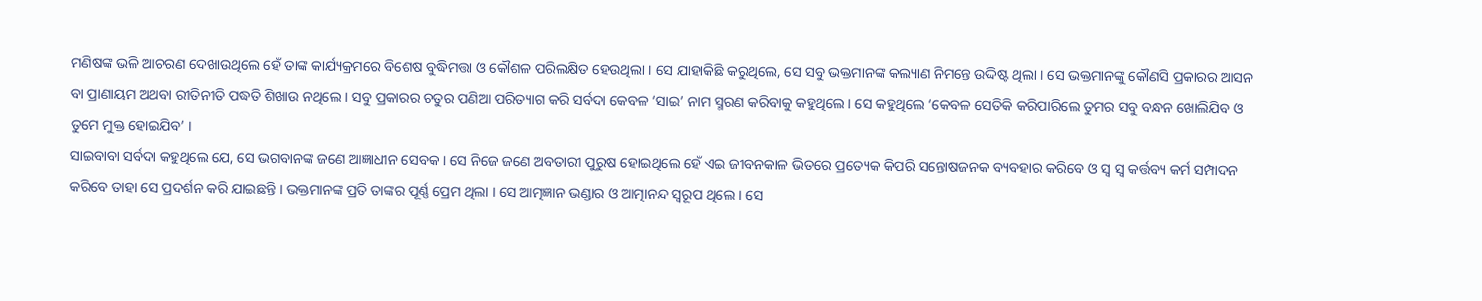ମଣିଷଙ୍କ ଭଳି ଆଚରଣ ଦେଖାଉଥିଲେ ହେଁ ତାଙ୍କ କାର୍ଯ୍ୟକ୍ରମରେ ବିଶେଷ ବୁଦ୍ଧିମତ୍ତା ଓ କୌଶଳ ପରିଲକ୍ଷିତ ହେଉଥିଲା । ସେ ଯାହାକିଛି କରୁଥିଲେ, ସେ ସବୁ ଭକ୍ତମାନଙ୍କ କଲ୍ୟାଣ ନିମନ୍ତେ ଉଦ୍ଦିଷ୍ଟ ଥିଲା । ସେ ଭକ୍ତମାନଙ୍କୁ କୌଣସି ପ୍ରକାରର ଆସନ ବା ପ୍ରାଣାୟମ ଅଥବା ରୀତିନୀତି ପଦ୍ଧତି ଶିଖାଉ ନଥିଲେ । ସବୁ ପ୍ରକାରର ଚତୁର ପଣିଆ ପରିତ୍ୟାଗ କରି ସର୍ବଦା କେବଳ ‘ସାଇ’ ନାମ ସ୍ମରଣ କରିବାକୁ କହୁଥିଲେ । ସେ କହୁଥିଲେ ‘କେବଳ ସେତିକି କରିପାରିଲେ ତୁମର ସବୁ ବନ୍ଧନ ଖୋଲିଯିବ ଓ ତୁମେ ମୁକ୍ତ ହୋଇଯିବ’ ।
ସାଇବାବା ସର୍ବଦା କହୁଥିଲେ ଯେ, ସେ ଭଗବାନଙ୍କ ଜଣେ ଆଜ୍ଞାଧୀନ ସେବକ । ସେ ନିଜେ ଜଣେ ଅବତାରୀ ପୁରୁଷ ହୋଇଥିଲେ ହେଁ ଏଇ ଜୀବନକାଳ ଭିତରେ ପ୍ରତ୍ୟେକ କିପରି ସନ୍ତୋଷଜନକ ବ୍ୟବହାର କରିବେ ଓ ସ୍ୱ ସ୍ୱ କର୍ତ୍ତବ୍ୟ କର୍ମ ସମ୍ପାଦନ କରିବେ ତାହା ସେ ପ୍ରଦର୍ଶନ କରି ଯାଇଛନ୍ତି । ଭକ୍ତମାନଙ୍କ ପ୍ରତି ତାଙ୍କର ପୂର୍ଣ୍ଣ ପ୍ରେମ ଥିଲା । ସେ ଆତ୍ମଜ୍ଞାନ ଭଣ୍ଡାର ଓ ଆତ୍ମାନନ୍ଦ ସ୍ୱରୂପ ଥିଲେ । ସେ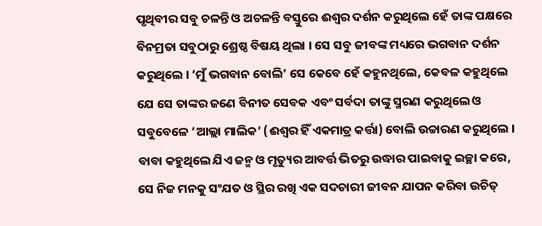ପୃଥିବୀର ସବୁ ଚଳନ୍ତି ଓ ଅଚଳନ୍ତି ବସ୍ତୁରେ ଈଶ୍ୱର ଦର୍ଶନ କରୁଥିଲେ ହେଁ ତାଙ୍କ ପକ୍ଷରେ ବିନମ୍ରତା ସବୁଠାରୁ ଶ୍ରେଷ୍ଠ ବିଷୟ ଥିଲା । ସେ ସବୁ ଜୀବଙ୍କ ମଧ୍ୟରେ ଭଗବାନ ଦର୍ଶନ କରୁଥିଲେ । ‘ମୁଁ ଭଗବାନ ବୋଲି’ ସେ କେବେ ହେଁ କହୁନଥିଲେ, କେବଳ କହୁଥିଲେ ଯେ ସେ ତାଙ୍କର ଜଣେ ବିନୀତ ସେବକ ଏବଂ ସର୍ବଦା ତାଙ୍କୁ ସ୍ମରଣ କରୁଥିଲେ ଓ ସବୁବେଳେ ‘ଆଲ୍ଲା ମାଲିକ’ (ଈଶ୍ୱର ହିଁ ଏକମାତ୍ର କର୍ତ୍ତା) ବୋଲି ଉଚ୍ଚାରଣ କରୁଥିଲେ । ବାବା କହୁଥିଲେ ଯିଏ ଜନ୍ମ ଓ ମୃତ୍ୟୁର ଆବର୍ତ୍ତ ଭିତରୁ ଉଦ୍ଧାର ପାଇବାକୁ ଇଚ୍ଛା କରେ, ସେ ନିଜ ମନକୁ ସଂଯତ ଓ ସ୍ଥିର ରଖି ଏକ ସଦଚାରୀ ଜୀବନ ଯାପନ କରିବା ଉଚିତ୍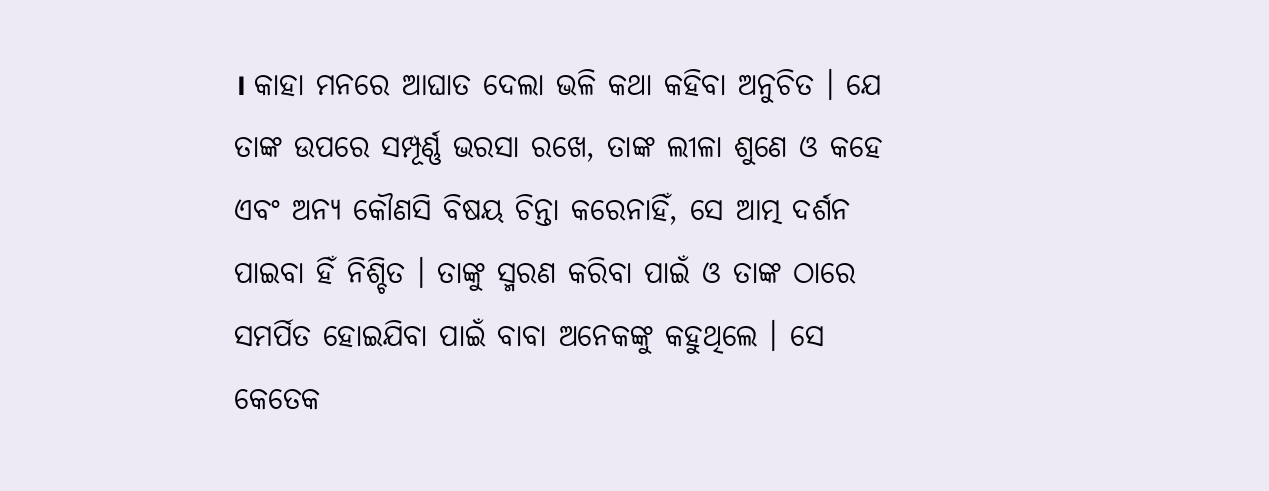। କାହା ମନରେ ଆଘାତ ଦେଲା ଭଳି କଥା କହିବା ଅନୁଚିତ । ଯେ ତାଙ୍କ ଉପରେ ସମ୍ପୂର୍ଣ୍ଣ ଭରସା ରଖେ, ତାଙ୍କ ଲୀଳା ଶୁଣେ ଓ କହେ ଏବଂ ଅନ୍ୟ କୌଣସି ବିଷୟ ଚିନ୍ତା କରେନାହିଁ, ସେ ଆତ୍ମ ଦର୍ଶନ ପାଇବା ହିଁ ନିଶ୍ଚିତ । ତାଙ୍କୁ ସ୍ମରଣ କରିବା ପାଇଁ ଓ ତାଙ୍କ ଠାରେ ସମର୍ପିତ ହୋଇଯିବା ପାଇଁ ବାବା ଅନେକଙ୍କୁ କହୁଥିଲେ । ସେ କେତେକ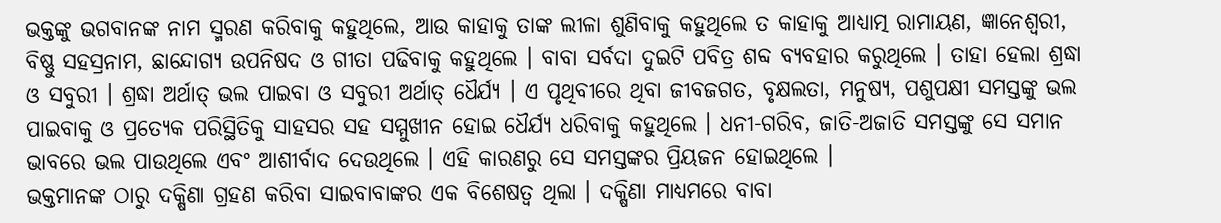ଭକ୍ତଙ୍କୁ ଭଗବାନଙ୍କ ନାମ ସ୍ମରଣ କରିବାକୁ କହୁଥିଲେ, ଆଉ କାହାକୁ ତାଙ୍କ ଲୀଳା ଶୁଣିବାକୁ କହୁଥିଲେ ତ କାହାକୁ ଆଧ୍ୟାତ୍ମ ରାମାୟଣ, ଜ୍ଞାନେଶ୍ୱରୀ, ବିଷ୍ଣୁ ସହସ୍ରନାମ, ଛାନ୍ଦୋଗ୍ୟ ଉପନିଷଦ ଓ ଗୀତା ପଢିବାକୁ କହୁଥିଲେ । ବାବା ସର୍ବଦା ଦୁଇଟି ପବିତ୍ର ଶବ୍ଦ ବ୍ୟବହାର କରୁଥିଲେ । ତାହା ହେଲା ଶ୍ରଦ୍ଧା ଓ ସବୁରୀ । ଶ୍ରଦ୍ଧା ଅର୍ଥାତ୍ ଭଲ ପାଇବା ଓ ସବୁରୀ ଅର୍ଥାତ୍ ଧୈର୍ଯ୍ୟ । ଏ ପୃଥିବୀରେ ଥିବା ଜୀବଜଗତ, ବୃକ୍ଷଲତା, ମନୁଷ୍ୟ, ପଶୁପକ୍ଷୀ ସମସ୍ତଙ୍କୁ ଭଲ ପାଇବାକୁ ଓ ପ୍ରତ୍ୟେକ ପରିସ୍ଥିତିକୁ ସାହସର ସହ ସମ୍ମୁଖୀନ ହୋଇ ଧୈର୍ଯ୍ୟ ଧରିବାକୁ କହୁଥିଲେ । ଧନୀ-ଗରିବ, ଜାତି-ଅଜାତି ସମସ୍ତଙ୍କୁ ସେ ସମାନ ଭାବରେ ଭଲ ପାଉଥିଲେ ଏବଂ ଆଶୀର୍ବାଦ ଦେଉଥିଲେ । ଏହି କାରଣରୁ ସେ ସମସ୍ତଙ୍କର ପ୍ରିୟଜନ ହୋଇଥିଲେ ।
ଭକ୍ତମାନଙ୍କ ଠାରୁ ଦକ୍ଷିଣା ଗ୍ରହଣ କରିବା ସାଇବାବାଙ୍କର ଏକ ବିଶେଷତ୍ୱ ଥିଲା । ଦକ୍ଷିଣା ମାଧ୍ୟମରେ ବାବା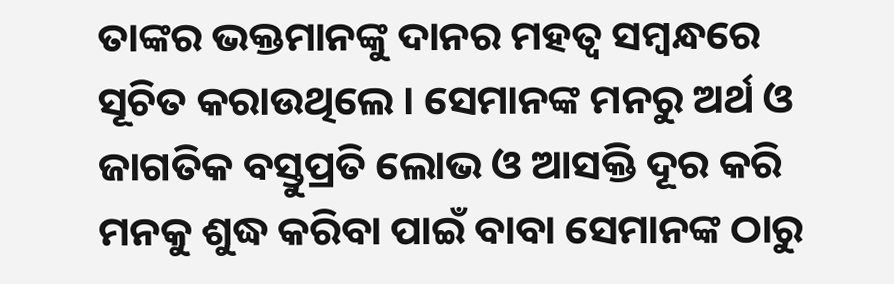ତାଙ୍କର ଭକ୍ତମାନଙ୍କୁ ଦାନର ମହତ୍ୱ ସମ୍ବନ୍ଧରେ ସୂଚିତ କରାଉଥିଲେ । ସେମାନଙ୍କ ମନରୁ ଅର୍ଥ ଓ ଜାଗତିକ ବସ୍ତୁପ୍ରତି ଲୋଭ ଓ ଆସକ୍ତି ଦୂର କରି ମନକୁ ଶୁଦ୍ଧ କରିବା ପାଇଁ ବାବା ସେମାନଙ୍କ ଠାରୁ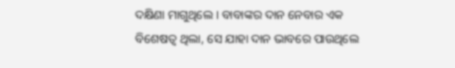ଦକ୍ଷିଣା ମାଗୁଥିଲେ । ବାବାଙ୍କର ଦାନ ନେବାର ଏକ ବିଶେଷତ୍ୱ ଥିଲା, ସେ ଯାହା ଦାନ ଭାବରେ ପାଉଥିଲେ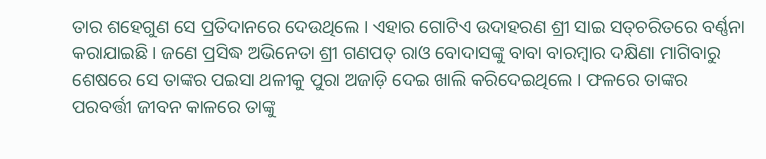ତାର ଶହେଗୁଣ ସେ ପ୍ରତିଦାନରେ ଦେଉଥିଲେ । ଏହାର ଗୋଟିଏ ଉଦାହରଣ ଶ୍ରୀ ସାଇ ସତ୍‌ଚରିତରେ ବର୍ଣ୍ଣନା କରାଯାଇଛି । ଜଣେ ପ୍ରସିଦ୍ଧ ଅଭିନେତା ଶ୍ରୀ ଗଣପତ୍ ରାଓ ବୋଦାସଙ୍କୁ ବାବା ବାରମ୍ବାର ଦକ୍ଷିଣା ମାଗିବାରୁ ଶେଷରେ ସେ ତାଙ୍କର ପଇସା ଥଳୀକୁ ପୁରା ଅଜାଡ଼ି ଦେଇ ଖାଲି କରିଦେଇଥିଲେ । ଫଳରେ ତାଙ୍କର ପରବର୍ତ୍ତୀ ଜୀବନ କାଳରେ ତାଙ୍କୁ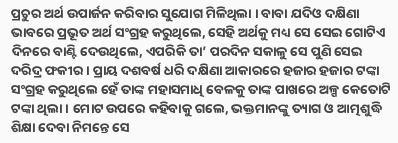ପ୍ରଚୁର ଅର୍ଥ ଉପାର୍ଜନ କରିବାର ସୁଯୋଗ ମିଳିଥିଲା । ବାବା ଯଦିଓ ଦକ୍ଷିଣା ଭାବରେ ପ୍ରଭୂତ ଅର୍ଥ ସଂଗ୍ରହ କରୁଥିଲେ, ସେହି ଅର୍ଥକୁ ମଧ୍ୟ ସେ ସେଇ ଗୋଟିଏ ଦିନରେ ବାଣ୍ଟି ଦେଉଥିଲେ, ଏପରିକି ତା’ ପରଦିନ ସକାଳୁ ସେ ପୁଣି ସେଇ ଦରିଦ୍ର ଫକୀର । ପ୍ରାୟ ଦଶବର୍ଷ ଧରି ଦକ୍ଷିଣା ଆକାରରେ ହଜାର ହଜାର ଟଙ୍କା ସଂଗ୍ରହ କରୁଥିଲେ ହେଁ ତାଙ୍କ ମହାସମାଧି ବେଳକୁ ତାଙ୍କ ପାଖରେ ଅଳ୍ପ କେତୋଟି ଟଙ୍କା ଥିଲା । ମୋଟ ଉପରେ କହିବାକୁ ଗଲେ, ଭକ୍ତମାନଙ୍କୁ ତ୍ୟାଗ ଓ ଆତ୍ମଶୁଦ୍ଧି ଶିକ୍ଷା ଦେବା ନିମନ୍ତେ ସେ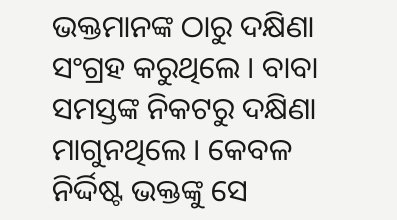ଭକ୍ତମାନଙ୍କ ଠାରୁ ଦକ୍ଷିଣା ସଂଗ୍ରହ କରୁଥିଲେ । ବାବା ସମସ୍ତଙ୍କ ନିକଟରୁ ଦକ୍ଷିଣା ମାଗୁନଥିଲେ । କେବଳ ନିର୍ଦ୍ଦିଷ୍ଟ ଭକ୍ତଙ୍କୁ ସେ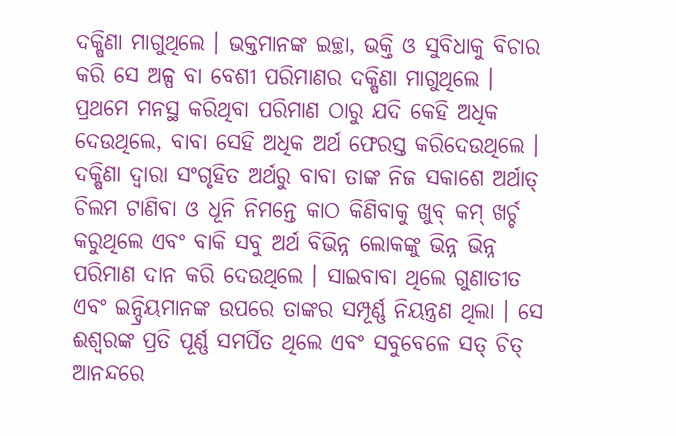ଦକ୍ଷିଣା ମାଗୁଥିଲେ । ଭକ୍ତମାନଙ୍କ ଇଚ୍ଛା, ଭକ୍ତି ଓ ସୁବିଧାକୁ ବିଚାର କରି ସେ ଅଳ୍ପ ବା ବେଶୀ ପରିମାଣର ଦକ୍ଷିଣା ମାଗୁଥିଲେ । ପ୍ରଥମେ ମନସ୍ଥ କରିଥିବା ପରିମାଣ ଠାରୁ ଯଦି କେହି ଅଧିକ ଦେଉଥିଲେ, ବାବା ସେହି ଅଧିକ ଅର୍ଥ ଫେରସ୍ତ କରିଦେଉଥିଲେ । ଦକ୍ଷିଣା ଦ୍ୱାରା ସଂଗୃହିତ ଅର୍ଥରୁ ବାବା ତାଙ୍କ ନିଜ ସକାଶେ ଅର୍ଥାତ୍ ଚିଲମ ଟାଣିବା ଓ ଧୂନି ନିମନ୍ତେ କାଠ କିଣିବାକୁ ଖୁବ୍ କମ୍ ଖର୍ଚ୍ଚ କରୁଥିଲେ ଏବଂ ବାକି ସବୁ ଅର୍ଥ ବିଭିନ୍ନ ଲୋକଙ୍କୁ ଭିନ୍ନ ଭିନ୍ନ ପରିମାଣ ଦାନ କରି ଦେଉଥିଲେ । ସାଇବାବା ଥିଲେ ଗୁଣାତୀତ ଏବଂ ଇନ୍ଦ୍ରିୟମାନଙ୍କ ଉପରେ ତାଙ୍କର ସମ୍ପୂର୍ଣ୍ଣ ନିୟନ୍ତ୍ରଣ ଥିଲା । ସେ ଈଶ୍ୱରଙ୍କ ପ୍ରତି ପୂର୍ଣ୍ଣ ସମର୍ପିତ ଥିଲେ ଏବଂ ସବୁବେଳେ ସତ୍ ଚିତ୍ ଆନନ୍ଦରେ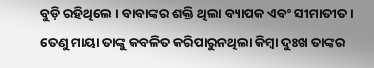ବୁଡ଼ି ରହିଥିଲେ । ବାବାଙ୍କର ଶକ୍ତି ଥିଲା ବ୍ୟାପକ ଏବଂ ସୀମାତୀତ । ତେଣୁ ମାୟା ତାଙ୍କୁ କବଳିତ କରିପାରୁନଥିଲା କିମ୍ବା ଦୁଃଖ ତାଙ୍କର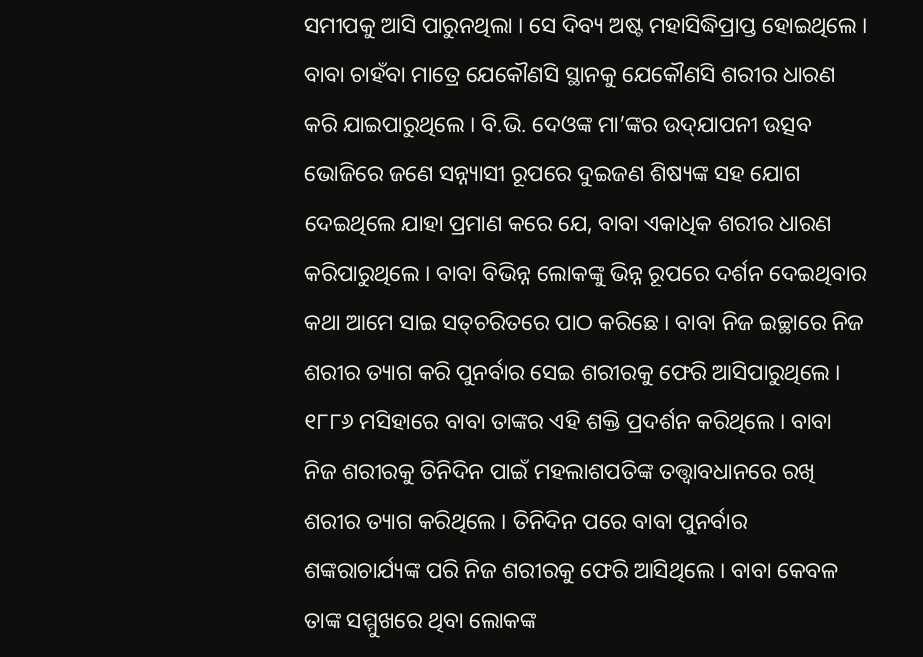ସମୀପକୁ ଆସି ପାରୁନଥିଲା । ସେ ଦିବ୍ୟ ଅଷ୍ଟ ମହାସିଦ୍ଧିପ୍ରାପ୍ତ ହୋଇଥିଲେ । ବାବା ଚାହଁବା ମାତ୍ରେ ଯେକୌଣସି ସ୍ଥାନକୁ ଯେକୌଣସି ଶରୀର ଧାରଣ କରି ଯାଇପାରୁଥିଲେ । ବି.ଭି. ଦେଓଙ୍କ ମା’ଙ୍କର ଉଦ୍‌ଯାପନୀ ଉତ୍ସବ ଭୋଜିରେ ଜଣେ ସନ୍ନ୍ୟାସୀ ରୂପରେ ଦୁଇଜଣ ଶିଷ୍ୟଙ୍କ ସହ ଯୋଗ ଦେଇଥିଲେ ଯାହା ପ୍ରମାଣ କରେ ଯେ, ବାବା ଏକାଧିକ ଶରୀର ଧାରଣ କରିପାରୁଥିଲେ । ବାବା ବିଭିନ୍ନ ଲୋକଙ୍କୁ ଭିନ୍ନ ରୂପରେ ଦର୍ଶନ ଦେଇଥିବାର କଥା ଆମେ ସାଇ ସତ୍‌ଚରିତରେ ପାଠ କରିଛେ । ବାବା ନିଜ ଇଚ୍ଛାରେ ନିଜ ଶରୀର ତ୍ୟାଗ କରି ପୁନର୍ବାର ସେଇ ଶରୀରକୁ ଫେରି ଆସିପାରୁଥିଲେ । ୧୮୮୬ ମସିହାରେ ବାବା ତାଙ୍କର ଏହି ଶକ୍ତି ପ୍ରଦର୍ଶନ କରିଥିଲେ । ବାବା ନିଜ ଶରୀରକୁ ତିନିଦିନ ପାଇଁ ମହଲାଶପତିଙ୍କ ତତ୍ତ୍ୱାବଧାନରେ ରଖି ଶରୀର ତ୍ୟାଗ କରିଥିଲେ । ତିନିଦିନ ପରେ ବାବା ପୁନର୍ବାର ଶଙ୍କରାଚାର୍ଯ୍ୟଙ୍କ ପରି ନିଜ ଶରୀରକୁ ଫେରି ଆସିଥିଲେ । ବାବା କେବଳ ତାଙ୍କ ସମ୍ମୁଖରେ ଥିବା ଲୋକଙ୍କ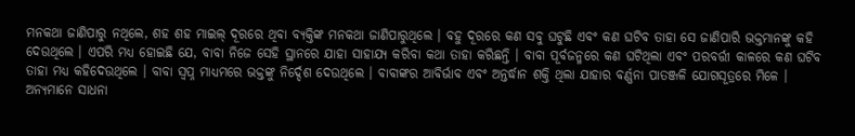ମନକଥା ଜାଣିପାରୁ ନଥିଲେ, ଶହ ଶହ ମାଇଲ୍ ଦୂରରେ ଥିବା ବ୍ୟକ୍ତିଙ୍କ ମନକଥା ଜାଣିପାରୁଥିଲେ । ବହୁ ଦୂରରେ କଣ ସବୁ ଘଟୁଛି ଏବଂ କଣ ଘଟିବ ତାହା ସେ ଜାଣିପାରି ଭକ୍ତମାନଙ୍କୁ କହି ଦେଉଥିଲେ । ଏପରି ମଧ୍ୟ ହୋଇଛି ଯେ, ବାବା ନିଜେ ସେହି ସ୍ଥାନରେ ଯାହା ସାହାଯ୍ୟ କରିବା କଥା ତାହା କରିଛନ୍ତି । ବାବା ପୂର୍ବଜନ୍ମରେ କଣ ଘଟିଥିଲା ଏବଂ ପରବର୍ତ୍ତୀ କାଳରେ କଣ ଘଟିବ ତାହା ମଧ୍ୟ କହିଦେଉଥିଲେ । ବାବା ସ୍ୱପ୍ନ ମାଧ୍ୟମରେ ଭକ୍ତଙ୍କୁ ନିର୍ଦ୍ଦେଶ ଦେଉଥିଲେ । ବାବାଙ୍କର ଆବିର୍ଭାବ ଏବଂ ଅନ୍ତର୍ଦ୍ଧାନ ଶକ୍ତି ଥିଲା ଯାହାର ବର୍ଣ୍ଣନା ପାତଞ୍ଜଳି ଯୋଗସୂତ୍ରରେ ମିଳେ । ଅନ୍ୟମାନେ ସାଧନା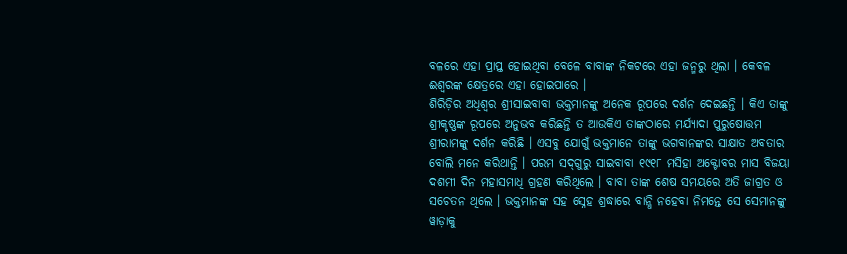ବଳରେ ଏହା ପ୍ରାପ୍ତ ହୋଇଥିବା ବେଳେ ବାବାଙ୍କ ନିକଟରେ ଏହା ଜନ୍ମରୁ ଥିଲା । କେବଳ ଈଶ୍ୱରଙ୍କ କ୍ଷେତ୍ରରେ ଏହା ହୋଇପାରେ ।
ଶିରିଡ଼ିର ଅଧିଶ୍ୱର ଶ୍ରୀସାଇବାବା ଭକ୍ତମାନଙ୍କୁ ଅନେକ ରୂପରେ ଦର୍ଶନ ଦେଇଛନ୍ତି । କିଏ ତାଙ୍କୁ ଶ୍ରୀକୃଷ୍ଣଙ୍କ ରୂପରେ ଅନୁଭବ କରିଛନ୍ତି ତ ଆଉକିଏ ତାଙ୍କଠାରେ ମର୍ଯ୍ୟାଦା ପୁରୁଷୋତ୍ତମ ଶ୍ରୀରାମଙ୍କୁ ଦର୍ଶନ କରିଛି । ଏସବୁ ଯୋଗୁଁ ଭକ୍ତମାନେ ତାଙ୍କୁ ଭଗବାନଙ୍କର ସାକ୍ଷାତ ଅବତାର ବୋଲି ମନେ କରିଥାନ୍ତି । ପରମ ସଦ୍‌ଗୁରୁ ସାଇବାବା ୧୯୧୮ ମସିହା ଅକ୍ଟୋବର ମାସ ବିଜୟା ଦଶମୀ ଦିନ ମହାସମାଧି ଗ୍ରହଣ କରିଥିଲେ । ବାବା ତାଙ୍କ ଶେଷ ସମୟରେ ଅତି ଜାଗ୍ରତ ଓ ସଚେତନ ଥିଲେ । ଭକ୍ତମାନଙ୍କ ସହ ସ୍ନେହ ଶ୍ରଦ୍ଧାରେ ବାନ୍ଧି ନହେବା ନିମନ୍ତେ ସେ ସେମାନଙ୍କୁ ୱାଡ଼ାକୁ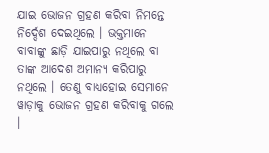ଯାଇ ଭୋଜନ ଗ୍ରହଣ କରିବା ନିମନ୍ତେ ନିର୍ଦ୍ଦେଶ ଦେଇଥିଲେ । ଭକ୍ତମାନେ ବାବାଙ୍କୁ ଛାଡ଼ି ଯାଇପାରୁ ନଥିଲେ ବା ତାଙ୍କ ଆଦେଶ ଅମାନ୍ୟ କରିପାରୁ ନଥିଲେ । ତେଣୁ ବାଧ୍ୟହୋଇ ସେମାନେ ୱାଡ଼ାକୁ ଭୋଜନ ଗ୍ରହଣ କରିବାକୁ ଗଲେ ।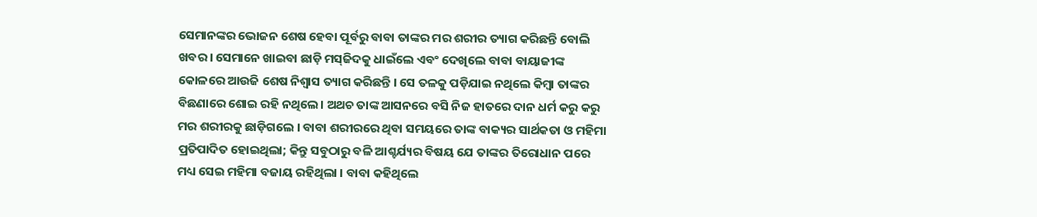ସେମାନଙ୍କର ଭୋଜନ ଶେଷ ହେବା ପୂର୍ବରୁ ବାବା ତାଙ୍କର ମର ଶରୀର ତ୍ୟାଗ କରିଛନ୍ତି ବୋଲି ଖବର । ସେମାନେ ଖାଇବା ଛାଡ଼ି ମସ୍‌ଜିଦକୁ ଧାଇଁଲେ ଏବଂ ଦେଖିଲେ ବାବା ବାୟାଜୀଙ୍କ କୋଳରେ ଆଉଜି ଶେଷ ନିଶ୍ୱାସ ତ୍ୟାଗ କରିଛନ୍ତି । ସେ ତଳକୁ ପଡ଼ିଯାଇ ନଥିଲେ କିମ୍ବା ତାଙ୍କର ବିଛଣାରେ ଶୋଇ ରହି ନଥିଲେ । ଅଥଚ ତାଙ୍କ ଆସନରେ ବସି ନିଜ ହାତରେ ଦାନ ଧର୍ମ କରୁ କରୁ ମର ଶରୀରକୁ ଛାଡ଼ିଗଲେ । ବାବା ଶରୀରରେ ଥିବା ସମୟରେ ତାଙ୍କ ବାକ୍ୟର ସାର୍ଥକତା ଓ ମହିମା ପ୍ରତିପାଦିତ ହୋଇଥିଲା; କିନ୍ତୁ ସବୁଠାରୁ ବଳି ଆଶ୍ଚର୍ଯ୍ୟର ବିଷୟ ଯେ ତାଙ୍କର ତିରୋଧାନ ପରେ ମଧ୍ୟ ସେଇ ମହିମା ବଜାୟ ରହିଥିଲା । ବାବା କହିଥିଲେ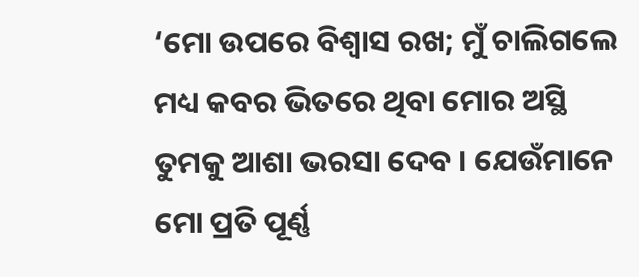‘ମୋ ଉପରେ ବିଶ୍ୱାସ ରଖ; ମୁଁ ଚାଲିଗଲେ ମଧ୍ୟ କବର ଭିତରେ ଥିବା ମୋର ଅସ୍ଥି ତୁମକୁ ଆଶା ଭରସା ଦେବ । ଯେଉଁମାନେ ମୋ ପ୍ରତି ପୂର୍ଣ୍ଣ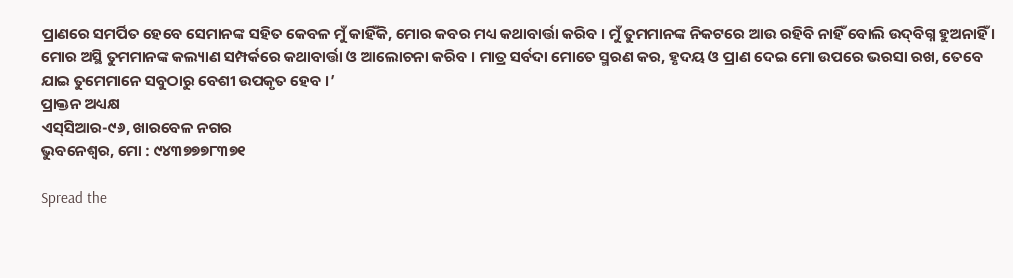ପ୍ରାଣରେ ସମର୍ପିତ ହେବେ ସେମାନଙ୍କ ସହିତ କେବଳ ମୁଁ କାହିଁକି, ମୋର କବର ମଧ୍ୟ କଥାବାର୍ତ୍ତା କରିବ । ମୁଁ ତୁମମାନଙ୍କ ନିକଟରେ ଆଉ ରହିବି ନାହିଁ ବୋଲି ଉଦ୍‌ବିଗ୍ନ ହୁଅନାହିଁ । ମୋର ଅସ୍ଥି ତୁମମାନଙ୍କ କଲ୍ୟାଣ ସମ୍ପର୍କରେ କଥାବାର୍ତ୍ତା ଓ ଆଲୋଚନା କରିବ । ମାତ୍ର ସର୍ବଦା ମୋତେ ସ୍ମରଣ କର, ହୃଦୟ ଓ ପ୍ରାଣ ଦେଇ ମୋ ଉପରେ ଭରସା ରଖ, ତେବେ ଯାଇ ତୁମେମାନେ ସବୁଠାରୁ ବେଶୀ ଉପକୃତ ହେବ ।’
ପ୍ରାକ୍ତନ ଅଧ୍ୟକ୍ଷ
ଏସ୍‌ସିଆର-୯୬, ଖାରବେଳ ନଗର
ଭୁବନେଶ୍ୱର, ମୋ : ୯୪୩୭୭୭୮୩୭୧

Spread the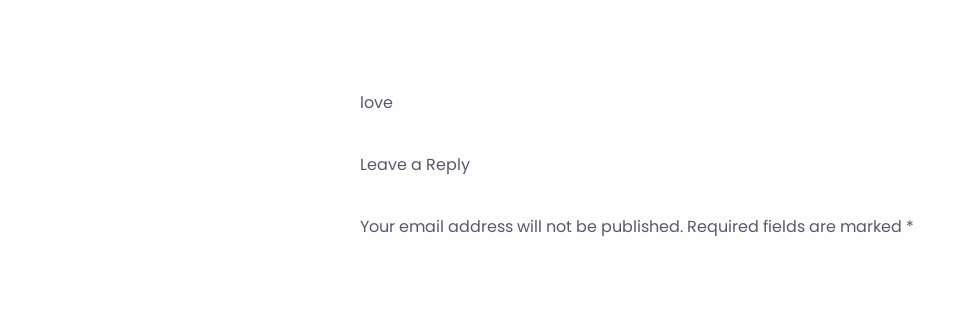love

Leave a Reply

Your email address will not be published. Required fields are marked *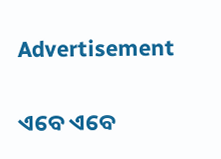Advertisement

ଏବେ ଏବେ